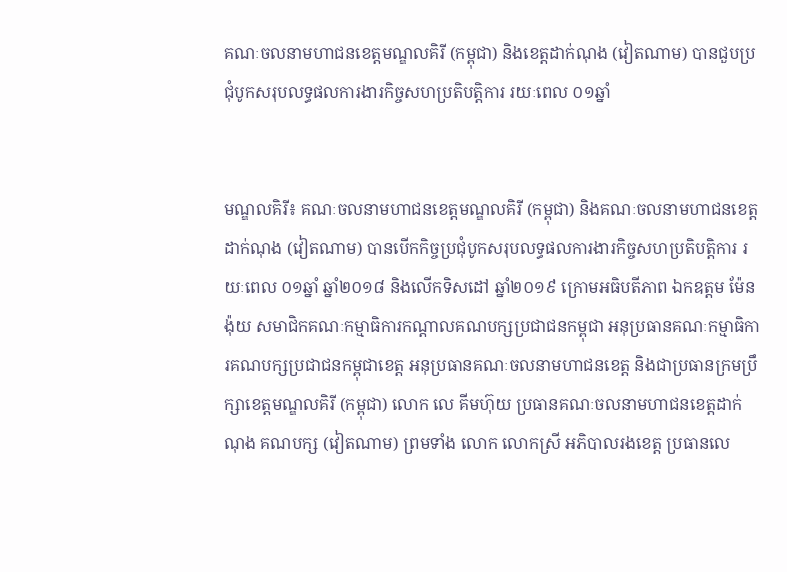គណៈចលនាមហាជនខេត្តមណ្ឌលគិរី (កម្ពុជា) និងខេត្តដាក់ណុង (វៀតណាម) បានជួបប្រជុំបូកសរុបលទ្ធផលការងារកិច្ចសហប្រតិបត្តិការ រយៈពេល ០១ឆ្នាំ


មណ្ឌលគិរី៖ គណៈចលនាមហាជនខេត្តមណ្ឌលគិរី (កម្ពុជា) និងគណៈចលនាមហាជនខេត្តដាក់ណុង (វៀតណាម) បានបើកកិច្ចប្រជុំបូកសរុបលទ្ធផលការងារកិច្ចសហប្រតិបត្តិការ រយៈពេល ០១ឆ្នាំ ឆ្នាំ២០១៨ និងលើកទិសដៅ ឆ្នាំ២០១៩ ក្រោមអធិបតីភាព ឯកឧត្ដម ម៉ែន ង៉ុយ សមាជិកគណៈកម្មាធិការកណ្ដាលគណបក្សប្រជាជនកម្ពុជា អនុប្រធានគណៈកម្មាធិការគណបក្សប្រជាជនកម្ពុជាខេត្ត អនុប្រធានគណៈចលនាមហាជនខេត្ត និងជាប្រធានក្រមប្រឹក្សាខេត្តមណ្ឌលគិរី (កម្ពុជា) លោក លេ គីមហ៊ុយ ប្រធានគណៈចលនាមហាជនខេត្តដាក់ណុង គណបក្ស (វៀតណាម) ព្រមទាំង លោក លោកស្រី អភិបាលរងខេត្ត ប្រធានលេ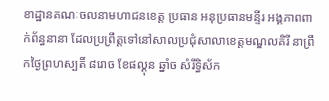ខាដ្ឋានគណៈចលនាមហាជនខេត្ត ប្រធាន អនុប្រធានមន្ទីរ អង្គភាពពាក់ព័ន្ធនានា ដែលប្រព្រឹត្តទៅនៅសាលប្រជុំសាលាខេត្តមណ្ឌលគិរី នាព្រឹកថ្ងៃព្រហស្បតិ៍ ៨រោច ខែផល្គុន ឆ្នាំច សំរឹទ្ធិស័ក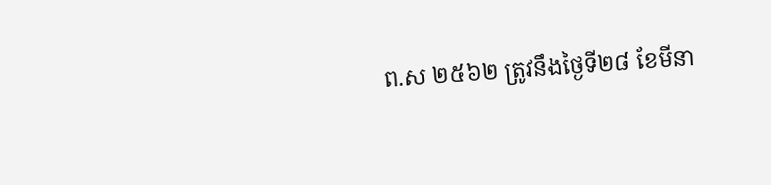ព.ស ២៥៦២ ត្រូវនឹងថ្ងៃទី២៨ ខែមីនា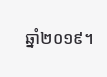ឆ្នាំ២០១៩។